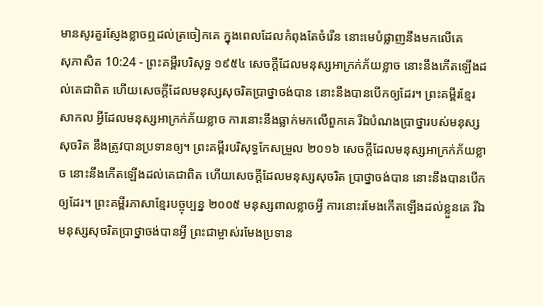មានសូរគួរស្ញែងខ្លាចឮដល់ត្រចៀកគេ ក្នុងពេលដែលកំពុងតែចំរើន នោះមេបំផ្លាញនឹងមកលើគេ
សុភាសិត 10:24 - ព្រះគម្ពីរបរិសុទ្ធ ១៩៥៤ សេចក្ដីដែលមនុស្សអាក្រក់ភ័យខ្លាច នោះនឹងកើតឡើងដល់គេជាពិត ហើយសេចក្ដីដែលមនុស្សសុចរិតប្រាថ្នាចង់បាន នោះនឹងបានបើកឲ្យដែរ។ ព្រះគម្ពីរខ្មែរសាកល អ្វីដែលមនុស្សអាក្រក់ភ័យខ្លាច ការនោះនឹងធ្លាក់មកលើពួកគេ រីឯបំណងប្រាថ្នារបស់មនុស្សសុចរិត នឹងត្រូវបានប្រទានឲ្យ។ ព្រះគម្ពីរបរិសុទ្ធកែសម្រួល ២០១៦ សេចក្ដីដែលមនុស្សអាក្រក់ភ័យខ្លាច នោះនឹងកើតឡើងដល់គេជាពិត ហើយសេចក្ដីដែលមនុស្សសុចរិត ប្រាថ្នាចង់បាន នោះនឹងបានបើកឲ្យដែរ។ ព្រះគម្ពីរភាសាខ្មែរបច្ចុប្បន្ន ២០០៥ មនុស្សពាលខ្លាចអ្វី ការនោះរមែងកើតឡើងដល់ខ្លួនគេ រីឯមនុស្សសុចរិតប្រាថ្នាចង់បានអ្វី ព្រះជាម្ចាស់រមែងប្រទាន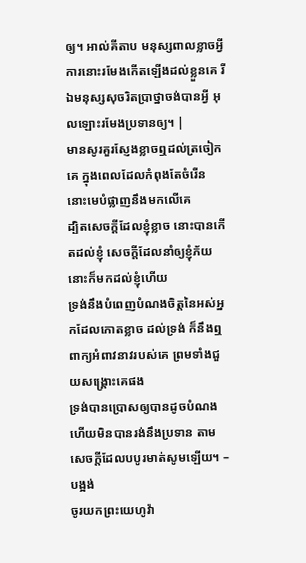ឲ្យ។ អាល់គីតាប មនុស្សពាលខ្លាចអ្វី ការនោះរមែងកើតឡើងដល់ខ្លួនគេ រីឯមនុស្សសុចរិតប្រាថ្នាចង់បានអ្វី អុលឡោះរមែងប្រទានឲ្យ។ |
មានសូរគួរស្ញែងខ្លាចឮដល់ត្រចៀកគេ ក្នុងពេលដែលកំពុងតែចំរើន នោះមេបំផ្លាញនឹងមកលើគេ
ដ្បិតសេចក្ដីដែលខ្ញុំខ្លាច នោះបានកើតដល់ខ្ញុំ សេចក្ដីដែលនាំឲ្យខ្ញុំភ័យ នោះក៏មកដល់ខ្ញុំហើយ
ទ្រង់នឹងបំពេញបំណងចិត្តនៃអស់អ្នកដែលកោតខ្លាច ដល់ទ្រង់ ក៏នឹងឮពាក្យអំពាវនាវរបស់គេ ព្រមទាំងជួយសង្គ្រោះគេផង
ទ្រង់បានប្រោសឲ្យបានដូចបំណង ហើយមិនបានរង់នឹងប្រទាន តាមសេចក្ដីដែលបបូរមាត់សូមឡើយ។ –បង្អង់
ចូរយកព្រះយេហូវ៉ា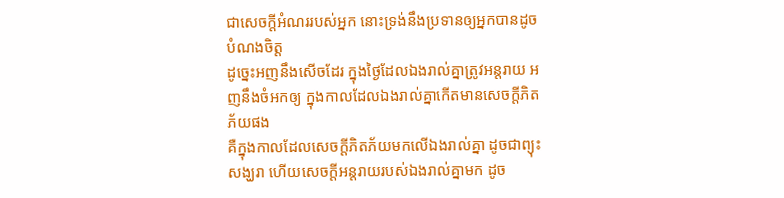ជាសេចក្ដីអំណររបស់អ្នក នោះទ្រង់នឹងប្រទានឲ្យអ្នកបានដូចបំណងចិត្ត
ដូច្នេះអញនឹងសើចដែរ ក្នុងថ្ងៃដែលឯងរាល់គ្នាត្រូវអន្តរាយ អញនឹងចំអកឲ្យ ក្នុងកាលដែលឯងរាល់គ្នាកើតមានសេចក្ដីភិតភ័យផង
គឺក្នុងកាលដែលសេចក្ដីភិតភ័យមកលើឯងរាល់គ្នា ដូចជាព្យុះសង្ឃរា ហើយសេចក្ដីអន្តរាយរបស់ឯងរាល់គ្នាមក ដូច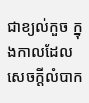ជាខ្យល់កួច ក្នុងកាលដែលសេចក្ដីលំបាក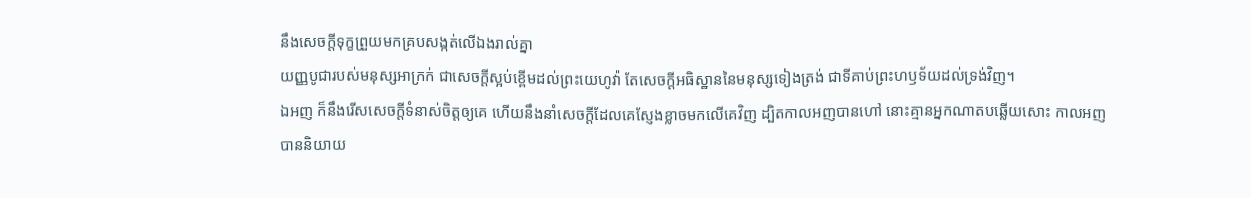នឹងសេចក្ដីទុក្ខព្រួយមកគ្របសង្កត់លើឯងរាល់គ្នា
យញ្ញបូជារបស់មនុស្សអាក្រក់ ជាសេចក្ដីស្អប់ខ្ពើមដល់ព្រះយេហូវ៉ា តែសេចក្ដីអធិស្ឋាននៃមនុស្សទៀងត្រង់ ជាទីគាប់ព្រះហឫទ័យដល់ទ្រង់វិញ។
ឯអញ ក៏នឹងរើសសេចក្ដីទំនាស់ចិត្តឲ្យគេ ហើយនឹងនាំសេចក្ដីដែលគេស្ញែងខ្លាចមកលើគេវិញ ដ្បិតកាលអញបានហៅ នោះគ្មានអ្នកណាតបឆ្លើយសោះ កាលអញបាននិយាយ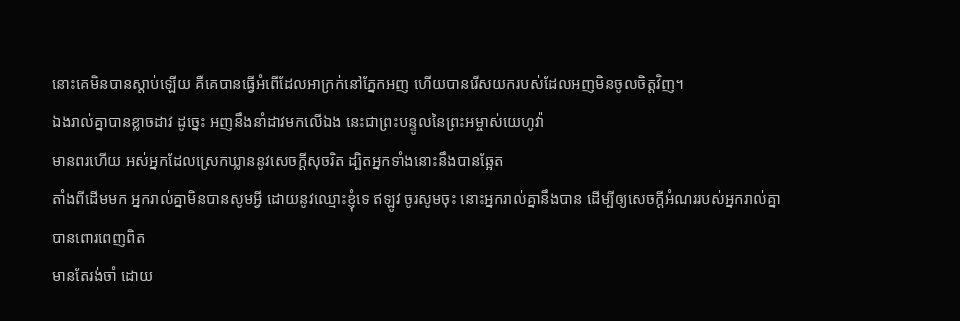នោះគេមិនបានស្តាប់ឡើយ គឺគេបានធ្វើអំពើដែលអាក្រក់នៅភ្នែកអញ ហើយបានរើសយករបស់ដែលអញមិនចូលចិត្តវិញ។
ឯងរាល់គ្នាបានខ្លាចដាវ ដូច្នេះ អញនឹងនាំដាវមកលើឯង នេះជាព្រះបន្ទូលនៃព្រះអម្ចាស់យេហូវ៉ា
មានពរហើយ អស់អ្នកដែលស្រេកឃ្លាននូវសេចក្ដីសុចរិត ដ្បិតអ្នកទាំងនោះនឹងបានឆ្អែត
តាំងពីដើមមក អ្នករាល់គ្នាមិនបានសូមអ្វី ដោយនូវឈ្មោះខ្ញុំទេ ឥឡូវ ចូរសូមចុះ នោះអ្នករាល់គ្នានឹងបាន ដើម្បីឲ្យសេចក្ដីអំណររបស់អ្នករាល់គ្នាបានពោរពេញពិត
មានតែរង់ចាំ ដោយ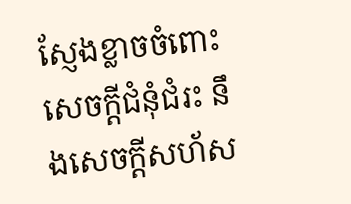ស្ញែងខ្លាចចំពោះសេចក្ដីជំនុំជំរះ នឹងសេចក្ដីសហ័ស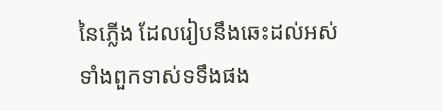នៃភ្លើង ដែលរៀបនឹងឆេះដល់អស់ទាំងពួកទាស់ទទឹងផង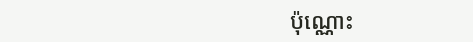ប៉ុណ្ណោះ